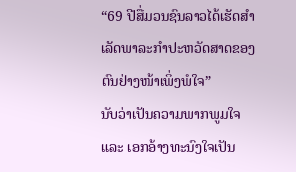“69 ປີສື່ມວນຊົນລາວໄດ້ເຮັດສຳເລັດພາລະກຳປະຫວັດສາດຂອງຕົນຢ່າງໜ້າເພິ່ງພໍໃຈ”
ນັບວ່າເປັນຄວາມພາກພູມໃຈ ແລະ ເອກອ້າງທະນົງໃຈເປັນ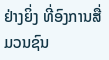ຢ່າງຍິ່ງ ທີ່ອົງການສື່ມວນຊົນ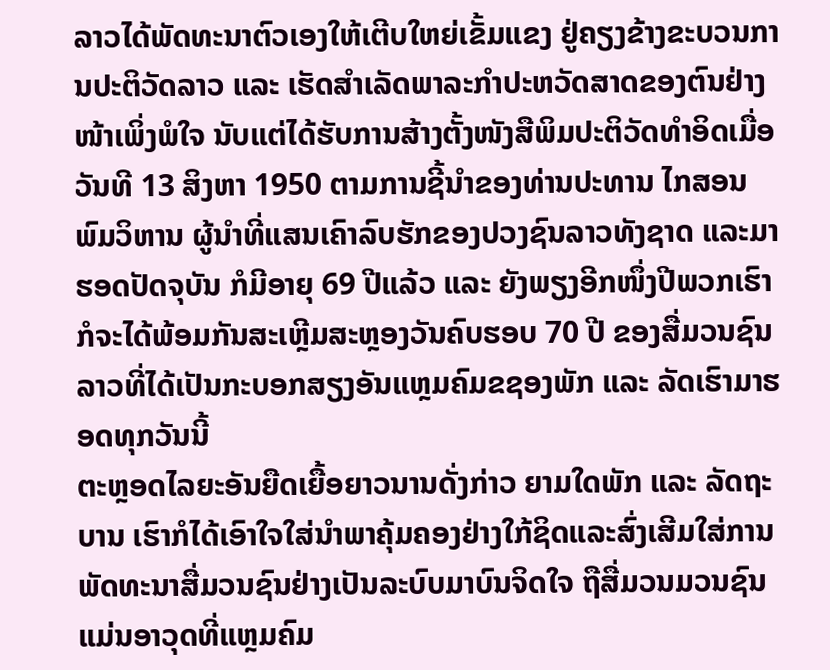ລາວໄດ້ພັດທະນາຕົວເອງໃຫ້ເຕີບໃຫຍ່ເຂັ້ມແຂງ ຢູ່ຄຽງຂ້າງຂະບວນການປະຕິວັດລາວ ແລະ ເຮັດສຳເລັດພາລະກຳປະຫວັດສາດຂອງຕົນຢ່າງໜ້າເພິ່ງພໍໃຈ ນັບແຕ່ໄດ້ຮັບການສ້າງຕັ້ງໜັງສືພິມປະຕິວັດທຳອິດເມື່ອວັນທີ 13 ສິງຫາ 1950 ຕາມການຊີ້ນຳຂອງທ່ານປະທານ ໄກສອນ ພົມວິຫານ ຜູ້ນຳທີ່ແສນເຄົາລົບຮັກຂອງປວງຊົນລາວທັງຊາດ ແລະມາຮອດປັດຈຸບັນ ກໍມີອາຍຸ 69 ປີແລ້ວ ແລະ ຍັງພຽງອີກໜຶ່ງປີພວກເຮົາກໍຈະໄດ້ພ້ອມກັນສະເຫຼີມສະຫຼອງວັນຄົບຮອບ 70 ປີ ຂອງສື່ມວນຊົນລາວທີ່ໄດ້ເປັນກະບອກສຽງອັນແຫຼມຄົມຂຊອງພັກ ແລະ ລັດເຮົາມາຮອດທຸກວັນນີ້
ຕະຫຼອດໄລຍະອັນຍືດເຍື້ອຍາວນານດັ່ງກ່າວ ຍາມໃດພັກ ແລະ ລັດຖະບານ ເຮົາກໍໄດ້ເອົາໃຈໃສ່ນຳພາຄຸ້ມຄອງຢ່າງໃກ້ຊິດແລະສົ່ງເສີມໃສ່ການພັດທະນາສື່ມວນຊົນຢ່າງເປັນລະບົບມາບົນຈິດໃຈ ຖືສື່ມວນມວນຊົນແມ່ນອາວຸດທີ່ແຫຼມຄົມ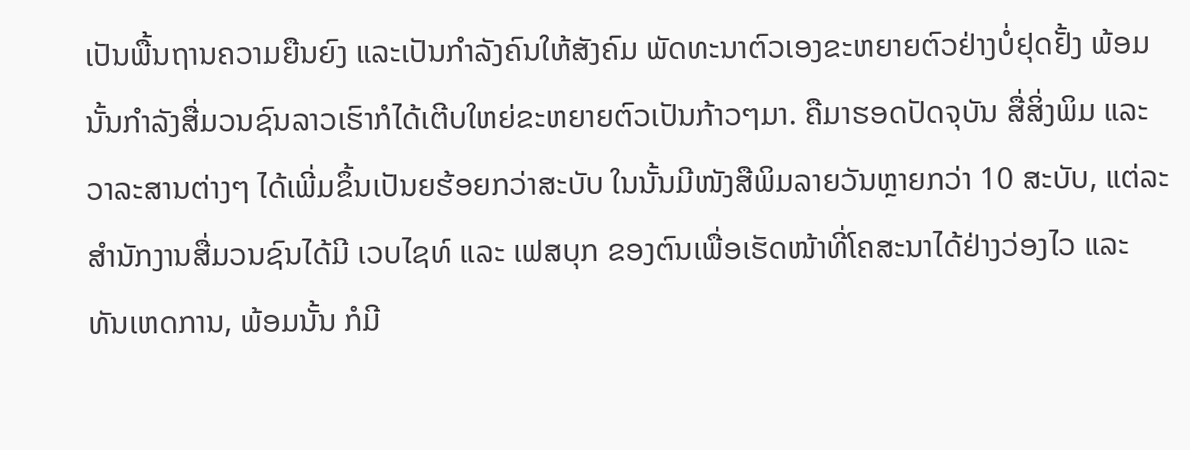ເປັນພື້ນຖານຄວາມຍືນຍົງ ແລະເປັນກຳລັງຄົນໃຫ້ສັງຄົມ ພັດທະນາຕົວເອງຂະຫຍາຍຕົວຢ່າງບໍ່ຢຸດຢັ້ງ ພ້ອມນັ້ນກຳລັງສື່ມວນຊົນລາວເຮົາກໍໄດ້ເຕີບໃຫຍ່ຂະຫຍາຍຕົວເປັນກ້າວໆມາ. ຄືມາຮອດປັດຈຸບັນ ສື່ສິ່ງພິມ ແລະວາລະສານຕ່າງໆ ໄດ້ເພີ່ມຂຶ້ນເປັນຍຮ້ອຍກວ່າສະບັບ ໃນນັ້ນມີໜັງສືພິມລາຍວັນຫຼາຍກວ່າ 10 ສະບັບ, ແຕ່ລະສຳນັກງານສື່ມວນຊົນໄດ້ມີ ເວບໄຊທ໌ ແລະ ເຟສບຸກ ຂອງຕົນເພື່ອເຮັດໜ້າທີ່ໂຄສະນາໄດ້ຢ່າງວ່ອງໄວ ແລະ ທັນເຫດການ, ພ້ອມນັ້ນ ກໍມີ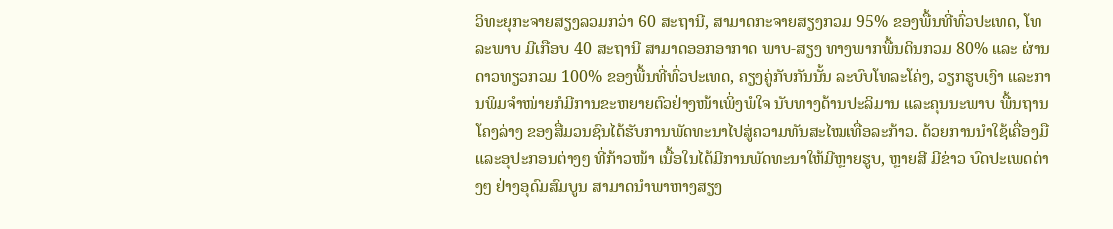ວິທະຍຸກະຈາຍສຽງລວມກວ່າ 60 ສະຖານີ, ສາມາດກະຈາຍສຽງກວມ 95% ຂອງພື້ນທີ່ທົ່ວປະເທດ, ໂທລະພາບ ມີເກືອບ 40 ສະຖານີ ສາມາດອອກອາກາດ ພາບ-ສຽງ ທາງພາກພື້ນດິນກວມ 80% ແລະ ຜ່ານດາວທຽວກວມ 100% ຂອງພື້ນທີ່ທົ່ວປະເທດ, ຄຽງຄູ່ກັບກັນນັ້ນ ລະບົບໂທລະໂຄ່ງ, ວຽກຮູບເງົາ ແລະການພິມຈຳໜ່າຍກໍມີການຂະຫຍາຍຕົວຢ່າງໜ້າເພິ່ງພໍໃຈ ນັບທາງດ້ານປະລິມານ ແລະຄຸນນະພາບ ພື້ນຖານໂຄງລ່າງ ຂອງສື່ມວນຊົນໄດ້ຮັບການພັດທະນາໄປສູ່ຄວາມທັນສະໄໝເທື່ອລະກ້າວ. ດ້ວຍການນຳໃຊ້ເຄື່ອງມື ແລະອຸປະກອນຕ່າງໆ ທີ່ກ້າວໜ້າ ເນື້ອໃນໄດ້ມີການພັດທະນາໃຫ້ມີຫຼາຍຮູບ, ຫຼາຍສີ ມີຂ່າວ ບົດປະເພດຕ່າງໆ ຢ່າງອຸດົມສົມບູນ ສາມາດນຳພາຫາງສຽງ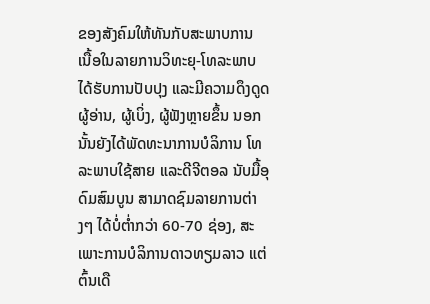ຂອງສັງຄົມໃຫ້ທັນກັບສະພາບການ ເນື້ອໃນລາຍການວິທະຍຸ-ໂທລະພາບ ໄດ້ຮັບການປັບປຸງ ແລະມີຄວາມດຶງດູດຜູ້ອ່ານ, ຜູ້ເບິ່ງ, ຜູ້ຟັງຫຼາຍຂຶ້ນ ນອກນັ້ນຍັງໄດ້ພັດທະນາການບໍລິການ ໂທລະພາບໃຊ້ສາຍ ແລະດີຈີຕອລ ນັບມື້ອຸດົມສົມບູນ ສາມາດຊົມລາຍການຕ່າງໆ ໄດ້ບໍ່ຕ່ຳກວ່າ 60-70 ຊ່ອງ, ສະເພາະການບໍລິການດາວທຽມລາວ ແຕ່ຕົ້ນເດື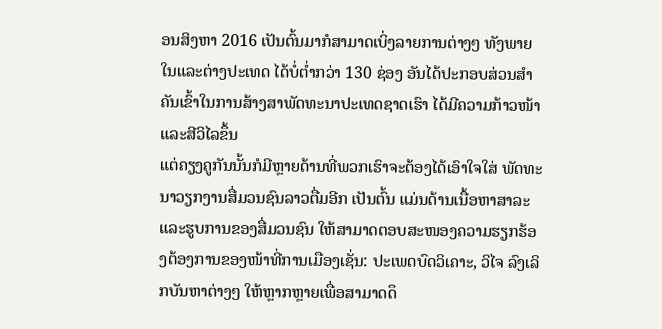ອນສິງຫາ 2016 ເປັນຕົ້ນມາກໍສາມາດເບິ່ງລາຍການຕ່າງໆ ທັງພາຍໃນແລະຕ່າງປະເທດ ໄດ້ບໍ່ຕ່ຳກວ່າ 130 ຊ່ອງ ອັນໄດ້ປະກອບສ່ວນສຳຄັນເຂົ້າໃນການສ້າງສາພັດທະນາປະເທດຊາດເຮົາ ໄດ້ມີຄວາມກ້າວໜ້າ ແລະສີວິໄລຂຶ້ນ
ແຕ່ຄຽງຄູກັນນັ້ນກໍມີຫຼາຍດ້ານທີ່ພວກເຮົາຈະຕ້ອງໄດ້ເອົາໃຈໃສ່ ພັດທະນາວຽກງານສື່ມວນຊົນລາວຕື່ມອີກ ເປັນຕົ້ນ ແມ່ນດ້ານເນື້ອຫາສາລະ ແລະຮູບການຂອງສື່ມວນຊົນ ໃຫ້ສາມາດຕອບສະໜອງຄວາມຮຽກຮ້ອງຕ້ອງການຂອງໜ້າທີ່ການເມືອງເຊັ່ນ: ປະເພດບົດວິເຄາະ, ວິໄຈ ລົງເລິກບັນຫາຕ່າງໆ ໃຫ້ຫຼາກຫຼາຍເພື່ອສາມາດດຶ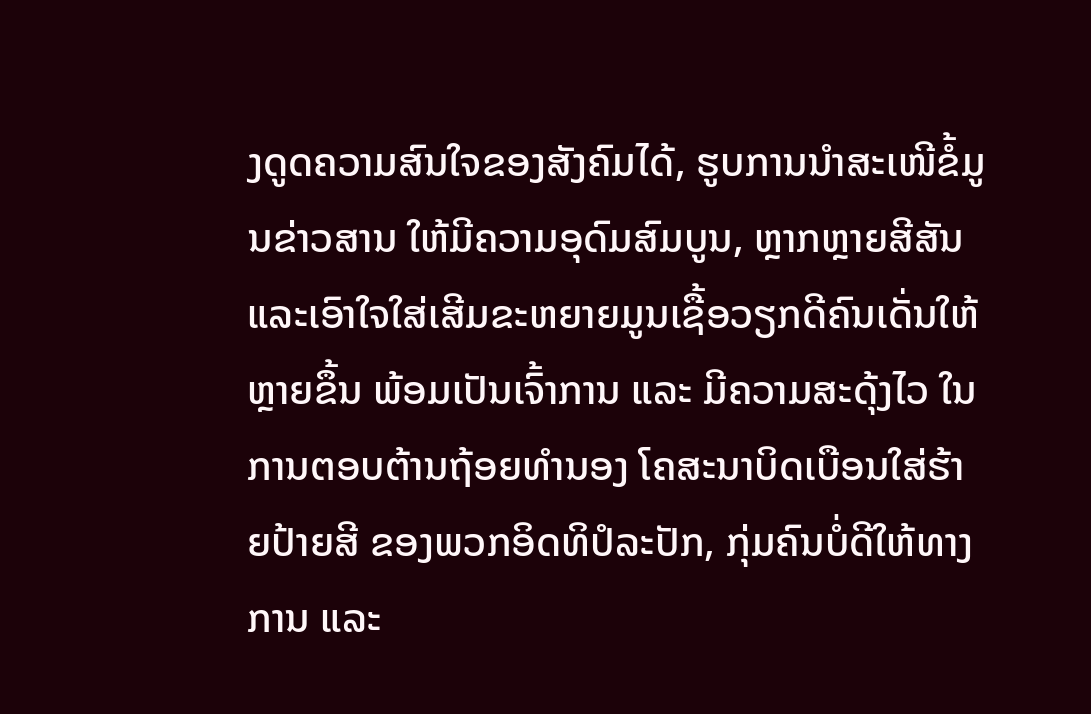ງດູດຄວາມສົນໃຈຂອງສັງຄົມໄດ້, ຮູບການນຳສະເໜີຂໍ້ມູນຂ່າວສານ ໃຫ້ມີຄວາມອຸດົມສົມບູນ, ຫຼາກຫຼາຍສີສັນ ແລະເອົາໃຈໃສ່ເສີມຂະຫຍາຍມູນເຊື້ອວຽກດີຄົນເດັ່ນໃຫ້ຫຼາຍຂຶ້ນ ພ້ອມເປັນເຈົ້າການ ແລະ ມີຄວາມສະດຸ້ງໄວ ໃນການຕອບຕ້ານຖ້ອຍທຳນອງ ໂຄສະນາບິດເບືອນໃສ່ຮ້າຍປ້າຍສີ ຂອງພວກອິດທິປໍລະປັກ, ກຸ່ມຄົນບໍ່ດີໃຫ້ທາງການ ແລະ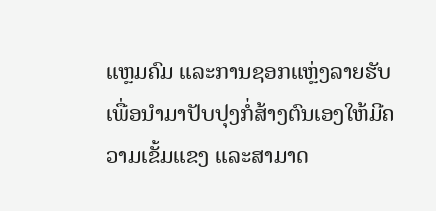ແຫຼມຄົມ ແລະການຊອກແຫຼ່ງລາຍຮັບ ເພື່ອນຳມາປັບປຸງກໍ່ສ້າງຕົນເອງໃຫ້ມີຄວາມເຂັ້ມແຂງ ແລະສາມາດ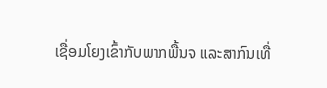ເຊື່ອມໂຍງເຂົ້າກັບພາກພື້ນຈ ແລະສາກົນເທື່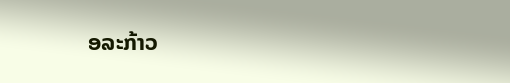ອລະກ້າວ